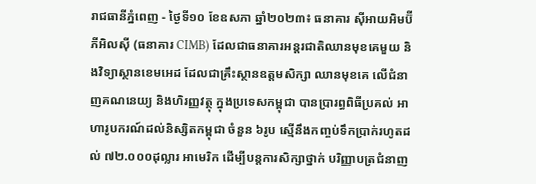រាជធានីភ្នំពេញ - ថ្ងៃទី១០ ខែឧសភា ឆ្នាំ២០២៣៖ ធនាគារ ស៊ីអាយអិមប៊ី ភីអិលស៊ី (ធនាគារ CIMB) ដែលជាធនាគារអន្តរជាតិឈានមុខគេមួយ និងវិទ្យាស្ថានខេមអេដ ដែលជាគ្រឹះស្ថានឧត្តមសិក្សា ឈានមុខគេ លើជំនាញគណនេយ្យ និងហិរញ្ញវត្ថុ ក្នុងប្រទេសកម្ពុជា បានប្រារព្ធពិធីប្រគល់ អាហារូបករណ៍ដល់និស្សិតកម្ពុជា ចំនួន ៦រូប ស្មើនឹងកញ្ចប់ទឹកប្រាក់រហូតដល់ ៧២.០០០ដុល្លារ អាមេរិក ដើម្បីបន្តការសិក្សាថ្នាក់ បរិញ្ញាបត្រជំនាញ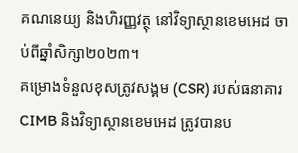គណនេយ្យ និងហិរញ្ញវត្ថុ នៅវិទ្យាស្ថានខេមអេដ ចាប់ពីឆ្នាំសិក្សា២០២៣។
គម្រោងទំនួលខុសត្រូវសង្គម (CSR) របស់ធនាគារ CIMB និងវិទ្យាស្ថានខេមអេដ ត្រូវបានប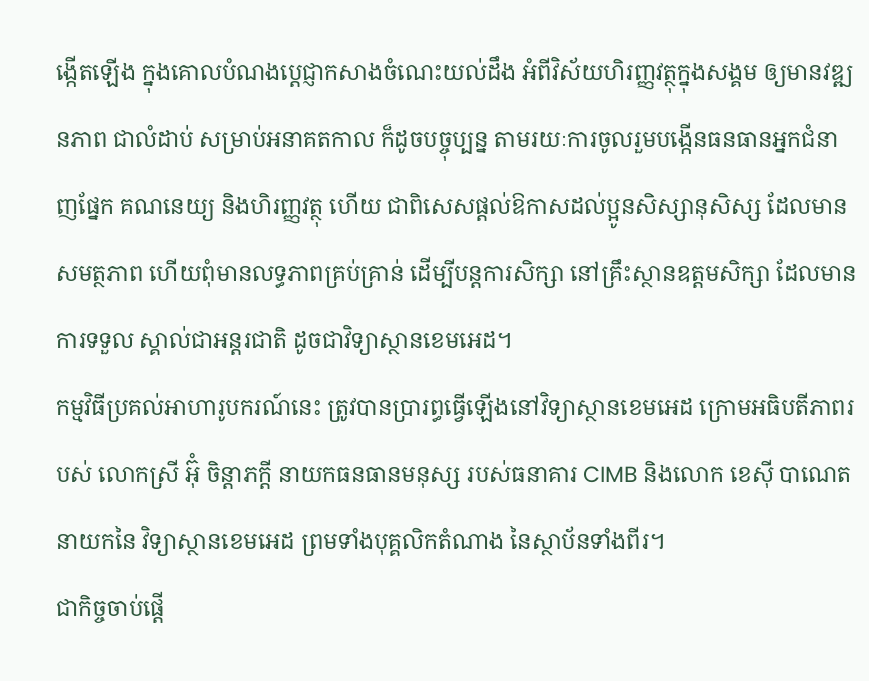ង្កើតឡើង ក្នុងគោលបំណងប្តេជ្ញាកសាងចំណេះយល់ដឹង អំពីវិស័យហិរញ្ញវត្ថុក្នុងសង្គម ឲ្យមានវឌ្ឍនភាព ជាលំដាប់ សម្រាប់អនាគតកាល ក៏ដូចបច្ចុប្បន្ន តាមរយៈការចូលរួមបង្កើនធនធានអ្នកជំនាញផ្នែក គណនេយ្យ និងហិរញ្ញវត្ថុ ហើយ ជាពិសេសផ្តល់ឱកាសដល់ប្អូនសិស្សានុសិស្ស ដែលមានសមត្ថភាព ហើយពុំមានលទ្ធភាពគ្រប់គ្រាន់ ដើម្បីបន្តការសិក្សា នៅគ្រឹះស្ថានឧត្តមសិក្សា ដែលមានការទទួល ស្គាល់ជាអន្តរជាតិ ដូចជាវិទ្យាស្ថានខេមអេដ។
កម្មវិធីប្រគល់អាហារូបករណ៍នេះ ត្រូវបានប្រារព្ធធ្វើឡើងនៅវិទ្យាស្ថានខេមអេដ ក្រោមអធិបតីភាពរបស់ លោកស្រី អ៊ុំ ចិន្តាភក្តី នាយកធនធានមនុស្ស របស់ធនាគារ CIMB និងលោក ខេស៊ី បាណេត នាយកនៃ វិទ្យាស្ថានខេមអេដ ព្រមទាំងបុគ្គលិកតំណាង នៃស្ថាប័នទាំងពីរ។
ជាកិច្ចចាប់ផ្តើ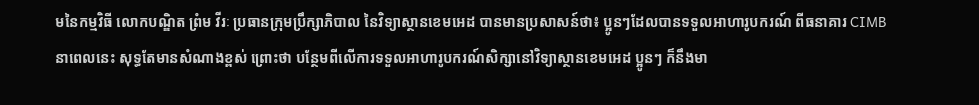មនៃកម្មវិធី លោកបណ្ឌិត ព្រំម វីរៈ ប្រធានក្រុមប្រឹក្សាភិបាល នៃវិទ្យាស្ថានខេមអេដ បានមានប្រសាសន៍ថា៖ ប្អូនៗដែលបានទទួលអាហារូបករណ៍ ពីធនាគារ CIMB នាពេលនេះ សុទ្ធតែមានសំណាងខ្ពស់ ព្រោះថា បន្ថែមពីលើការទទួលអាហារូបករណ៍សិក្សានៅវិទ្យាស្ថានខេមអេដ ប្អូនៗ ក៏នឹងមា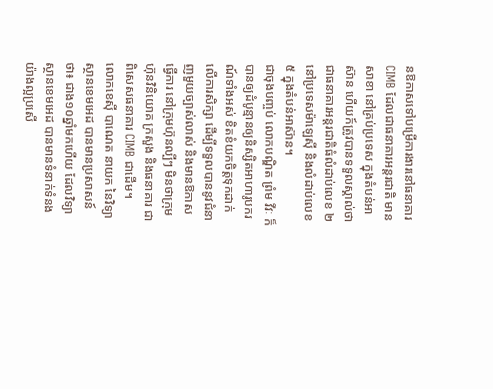នឱកាសទៅបម្រើការងារនៅធនាគារ CIMB ដែលជាធនាគារអន្តរជាតិ មានសាខា នៅគ្រប់ប្រទេស ក្នុងតំបន់អាស៊ាន ហើយក៍ត្រូវបានទទួលស្គាល់ថា ជាធនាគារអន្តរជាតិធំលំដាប់លេខ ២ នៅប្រទេសម៉ាឡេស៊ី និងលំដាប់លេខ៥ ក្នុងតំបន់អាស៊ាន។
ជាចុងបញ្ចប់ លោកបណ្ឌិត ព្រំម វីវៈ ក៏បានឲ្យដំបូន្មានឲ្យនិស្សិតអាហារូបករណ៍ទាំងអស់ ខិតខំយកចិត្តទុកដាក់ លើការសិក្សា ដើម្បីទទួលបាននូវជំនាញមួយច្បាស់លាស់ និងមានឱកាសធ្វើការ នៅក្រុមហ៊ុនល្បីៗ មិនថាក្រុមហ៊ុនវិនិយោគ ក្រសួង និងធនាគារ ជាពិសេសធនាគារ CIMB ជាដើម។
លោកខេស៊ី បាណេត នាយក នៃវិទ្យាស្ថានខេមអេដ បានមានប្រសាសន៍ថា៖ ជាង១០ឆ្នាំមកហើយ ដែលវិទ្យាស្ថានខេមអេដ បានមានទំនាក់ទំនងយ៉ាងល្អប្រសើ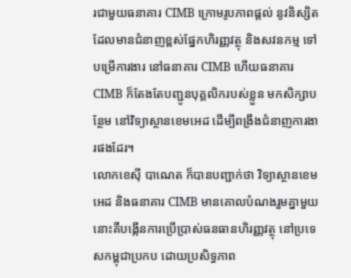រជាមួយធនាគារ CIMB ក្រោមរូបភាពផ្តល់ នូវនិស្សិតដែលមានជំនាញខ្ពស់ផ្នែកហិរញ្ញវត្ថុ និងសវនកម្ម ទៅបម្រើការងារ នៅធនាគារ CIMB ហើយធនាគារ CIMB ក៏តែងតែបញ្ជូនបុគ្គលិករបស់ខ្លួន មកសិក្សាបន្ថែម នៅវិទ្យាស្ថានខេមអេដ ដើម្បីពង្រឹងជំនាញការងារផងដែរ។
លោកខេស៊ី បាណេត ក៏បានបញ្ជាក់ថា វិទ្យាស្ថានខេមអេដ និងធនាគារ CIMB មានគោលបំណងរួមគ្នាមួយ នោះគឺបង្កើនការប្រើប្រាស់ធនធានហិរញ្ញវត្ថុ នៅប្រទេសកម្ពុជាប្រកប ដោយប្រសិទ្ធភាព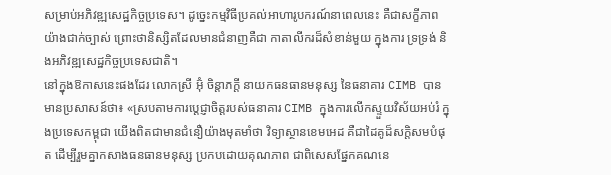សម្រាប់អភិវឌ្ឍសេដ្ឋកិច្ចប្រទេស។ ដូច្នេះកម្មវិធីប្រគល់អាហារូបករណ៍នាពេលនេះ គឺជាសក្ខីភាពយ៉ាងជាក់ច្បាស់ ព្រោះថានិស្សិតដែលមានជំនាញគឺជា កាតាលីករដ៏សំខាន់មួយ ក្នុងការ ទ្រទ្រង់ និងអភិវឌ្ឍសេដ្ឋកិច្ចប្រទេសជាតិ។
នៅក្នុងឱកាសនេះផងដែរ លោកស្រី អ៊ុំ ចិន្តាភក្តី នាយកធនធានមនុស្ស នៃធនាគារ CIMB បានមានប្រសាសន៍ថា៖ «ស្របតាមការប្តេជ្ញាចិត្តរបស់ធនាគារ CIMB ក្នុងការលើកស្ទួយវិស័យអប់រំ ក្នុងប្រទេសកម្ពុជា យើងពិតជាមានជំនឿយ៉ាងមុតមាំថា វិទ្យាស្ថានខេមអេដ គឺជាដៃគូដ៏សក្តិសមបំផុត ដើម្បីរួមគ្នាកសាងធនធានមនុស្ស ប្រកបដោយគុណភាព ជាពិសេសផ្នែកគណនេ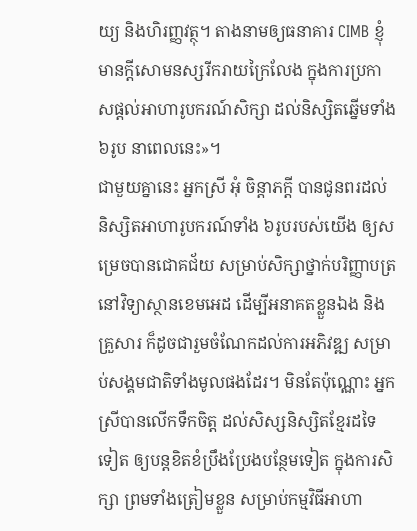យ្យ និងហិរញ្ញវត្ថុ។ តាងនាមឲ្យធនាគារ CIMB ខ្ញុំមានក្តីសោមនស្សរីករាយក្រៃលែង ក្នុងការប្រកាសផ្តល់អាហារូបករណ៍សិក្សា ដល់និស្សិតឆ្នើមទាំង ៦រូប នាពេលនេះ»។
ជាមួយគ្នានេះ អ្នកស្រី អុំ ចិន្តាភក្តី បានជូនពរដល់និស្សិតអាហារូបករណ៍ទាំង ៦រូបរបស់យើង ឲ្យសម្រេចបានជោគជ័យ សម្រាប់សិក្សាថ្នាក់បរិញ្ញាបត្រ នៅវិទ្យាស្ថានខេមអេដ ដើម្បីអនាគតខ្លួនឯង និងគ្រួសារ ក៏ដូចជារួមចំណែកដល់ការអភិវឌ្ឍ សម្រាប់សង្គមជាតិទាំងមូលផងដែរ។ មិនតែប៉ុណ្ណោះ អ្នកស្រីបានលើកទឹកចិត្ត ដល់សិស្សនិស្សិតខ្មែរដទៃទៀត ឲ្យបន្តខិតខំប្រឹងប្រែងបន្ថែមទៀត ក្នុងការសិក្សា ព្រមទាំងត្រៀមខ្លួន សម្រាប់កម្មវិធីអាហា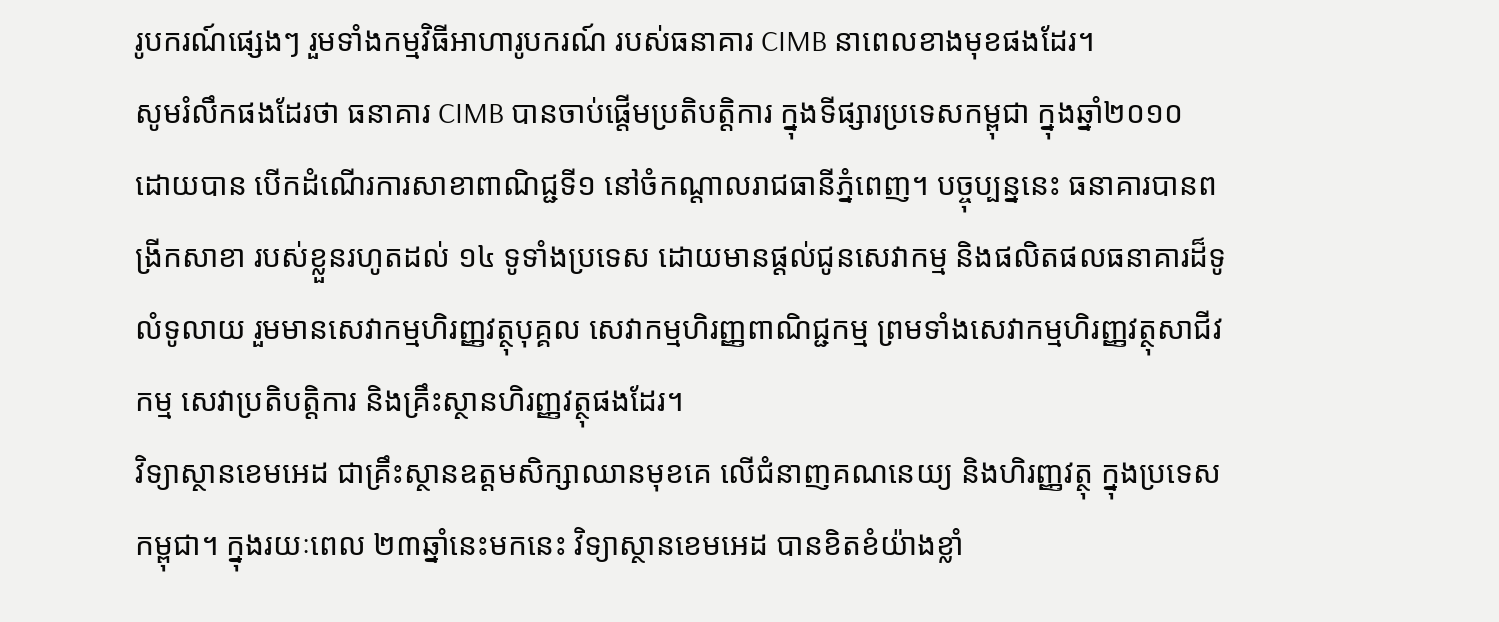រូបករណ៍ផ្សេងៗ រួមទាំងកម្មវិធីអាហារូបករណ៍ របស់ធនាគារ CIMB នាពេលខាងមុខផងដែរ។
សូមរំលឹកផងដែរថា ធនាគារ CIMB បានចាប់ផ្តើមប្រតិបត្តិការ ក្នុងទីផ្សារប្រទេសកម្ពុជា ក្នុងឆ្នាំ២០១០ ដោយបាន បើកដំណើរការសាខាពាណិជ្ជទី១ នៅចំកណ្តាលរាជធានីភ្នំពេញ។ បច្ចុប្បន្ននេះ ធនាគារបានពង្រីកសាខា របស់ខ្លួនរហូតដល់ ១៤ ទូទាំងប្រទេស ដោយមានផ្តល់ជូនសេវាកម្ម និងផលិតផលធនាគារដ៏ទូលំទូលាយ រួមមានសេវាកម្មហិរញ្ញវត្ថុបុគ្គល សេវាកម្មហិរញ្ញពាណិជ្ជកម្ម ព្រមទាំងសេវាកម្មហិរញ្ញវត្ថុសាជីវកម្ម សេវាប្រតិបត្តិការ និងគ្រឹះស្ថានហិរញ្ញវត្ថុផងដែរ។
វិទ្យាស្ថានខេមអេដ ជាគ្រឹះស្ថានឧត្តមសិក្សាឈានមុខគេ លើជំនាញគណនេយ្យ និងហិរញ្ញវត្ថុ ក្នុងប្រទេសកម្ពុជា។ ក្នុងរយៈពេល ២៣ឆ្នាំនេះមកនេះ វិទ្យាស្ថានខេមអេដ បានខិតខំយ៉ាងខ្លាំ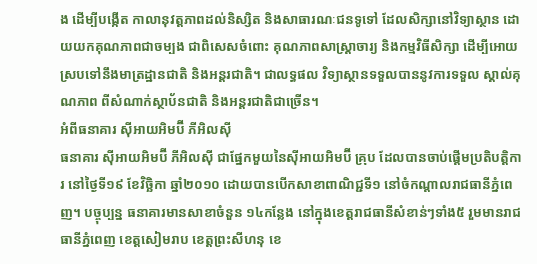ង ដើម្បីបង្កើត កាលានុវត្តភាពដល់និស្សិត និងសាធារណៈជនទូទៅ ដែលសិក្សានៅវិទ្យាស្ថាន ដោយយកគុណភាពជាចម្បង ជាពិសេសចំពោះ គុណភាពសាស្ត្រាចារ្យ និងកម្មវិធីសិក្សា ដើម្បីអោយ ស្របទៅនឹងមាត្រដ្ឋានជាតិ និងអន្តរជាតិ។ ជាលទ្ធផល វិទ្យាស្ថានទទួលបាននូវការទទួល ស្គាល់គុណភាព ពីសំណាក់ស្ថាប័នជាតិ និងអន្តរជាតិជាច្រើន។
អំពីធនាគារ ស៊ីអាយអិមប៊ី ភីអិលស៊ី
ធនាគារ ស៊ីអាយអិមប៊ី ភីអិលស៊ី ជាផ្នែកមួយនៃស៊ីអាយអិមប៊ី គ្រុប ដែលបានចាប់ផ្តើមប្រតិបត្តិការ នៅថ្ងៃទី១៩ ខែវិច្ឆិកា ឆ្នាំ២០១០ ដោយបានបើកសាខាពាណិជ្ជទី១ នៅចំកណ្តាលរាជធានីភ្នំពេញ។ បច្ចុប្បន្ន ធនាគារមានសាខាចំនួន ១៤កន្លែង នៅក្នុងខេត្តរាជធានីសំខាន់ៗទាំង៥ រួមមានរាជធានីភ្នំពេញ ខេត្តសៀមរាប ខេត្តព្រះសីហនុ ខេ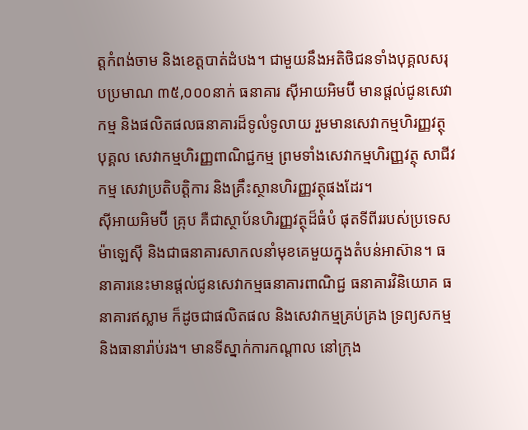ត្តកំពង់ចាម និងខេត្តបាត់ដំបង។ ជាមួយនឹងអតិថិជនទាំងបុគ្គលសរុបប្រមាណ ៣៥,០០០នាក់ ធនាគារ ស៊ីអាយអិមប៊ី មានផ្តល់ជូនសេវាកម្ម និងផលិតផលធនាគារដ៏ទូលំទូលាយ រួមមានសេវាកម្មហិរញ្ញវត្ថុ បុគ្គល សេវាកម្មហិរញ្ញពាណិជ្ជកម្ម ព្រមទាំងសេវាកម្មហិរញ្ញវត្ថុ សាជីវកម្ម សេវាប្រតិបត្តិការ និងគ្រឹះស្ថានហិរញ្ញវត្ថុផងដែរ។
ស៊ីអាយអិមប៊ី គ្រុប គឺជាស្ថាប័នហិរញ្ញវត្ថុដ៏ធំបំ ផុតទីពីររបស់ប្រទេស ម៉ាឡេស៊ី និងជាធនាគារសាកលនាំមុខគេមួយក្នុងតំបន់អាស៊ាន។ ធនាគារនេះមានផ្តល់ជូនសេវាកម្មធនាគារពាណិជ្ជ ធនាគារវិនិយោគ ធនាគារឥស្លាម ក៏ដូចជាផលិតផល និងសេវាកម្មគ្រប់គ្រង ទ្រព្យសកម្ម និងធានារ៉ាប់រង។ មានទីស្នាក់ការកណ្តាល នៅក្រុង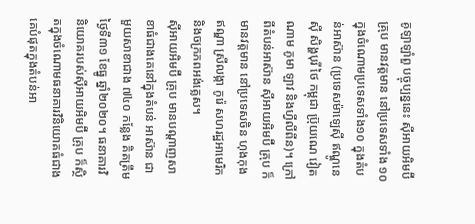គូឡាឡាំពួ បច្ចុប្បន្ននេះ ស៊ីអាយអិមប៊ី គ្រុប មានវត្តមាន នៅប្រទេសទាំង ១០ ក្នុងចំណោមប្រទេសទាំង១០ ក្នុងតំប ន់អាស៊ាន (ប្រទេសម៉ាឡេស៊ី ឥណ្ឌូនេស៊ី សិង្ហបុរី ថៃ កម្ពុជា ប្រ៊ុយណេ វៀតណាម ភូមា ឡាវ និងហ្វីលីពីន)។ ក្រៅពីតំបន់អាស៊ាន ស៊ីអាយអិមប៊ី គ្រុប ក៏មានវត្តមាន នៅប្រទេសចិន ហុងកុង ឥណ្ឌា ស្រីលង្កា កូរ៉េ សហរដ្ឋអាមេរិក និងចក្រភពអង់គ្លេស។
ស៊ីអាយអិមប៊ី គ្រុប មានបណ្តាញសាខាធំជាងគេនៅក្នុងតំបន់ អាស៊ាន ជាមួយសាខាជាង ៧៤០ កន្លែង គិតត្រឹមថ្ងៃទី៣១ ខែធ្នូ ឆ្នាំ២០២០។ ធនាគារវិនិយោគរបស់ស៊ីអាយអិមប៊ី គ្រុប ក៏ស្ថិតក្នុងចំណោមធនាគារវិនិយោគធំជាងគេបំផុតក្នុងតំបន់អា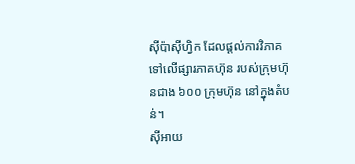ស៊ីប៉ាស៊ីហ្វិក ដែលផ្តល់ការវិភាគទៅលើផ្សារភាគហ៊ុន របស់ក្រុមហ៊ុនជាង ៦០០ ក្រុមហ៊ុន នៅក្នុងតំបន់។
ស៊ីអាយ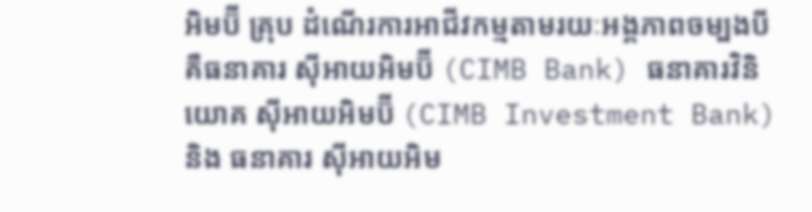អិមប៊ី គ្រុប ដំណើរការអាជីវកម្មតាមរយៈអង្គភាពចម្បងបី គឺធនាគារ ស៊ីអាយអិមប៊ី (CIMB Bank) ធនាគារវិនិយោគ ស៊ីអាយអិមប៊ី (CIMB Investment Bank) និង ធនាគារ ស៊ីអាយអិម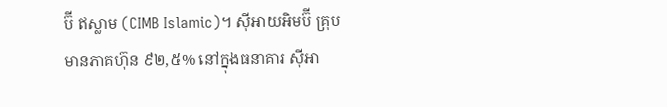ប៊ី ឥស្លាម (CIMB Islamic)។ ស៊ីអាយអិមប៊ី គ្រុប មានភាគហ៊ុន ៩២,៥% នៅក្នុងធនាគារ ស៊ីអា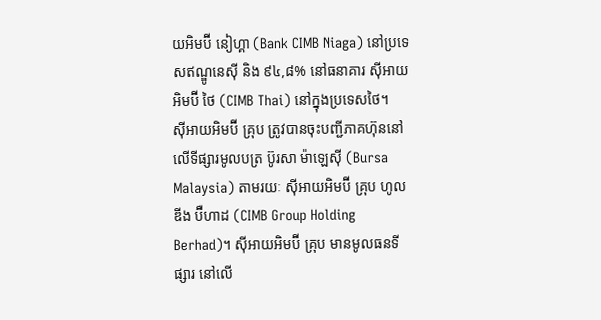យអិមប៊ី នៀហ្គា (Bank CIMB Niaga) នៅប្រទេសឥណ្ឌូនេស៊ី និង ៩៤,៨% នៅធនាគារ ស៊ីអាយអិមប៊ី ថៃ (CIMB Thai) នៅក្នុងប្រទេសថៃ។
ស៊ីអាយអិមប៊ី គ្រុប ត្រូវបានចុះបញ្ជីភាគហ៊ុននៅលើទីផ្សារមូលបត្រ ប៊ូរសា ម៉ាឡេស៊ី (Bursa Malaysia) តាមរយៈ ស៊ីអាយអិមប៊ី គ្រុប ហូលឌីង ប៊ឺហាដ (CIMB Group Holding Berhad)។ ស៊ីអាយអិមប៊ី គ្រុប មានមូលធនទីផ្សារ នៅលើ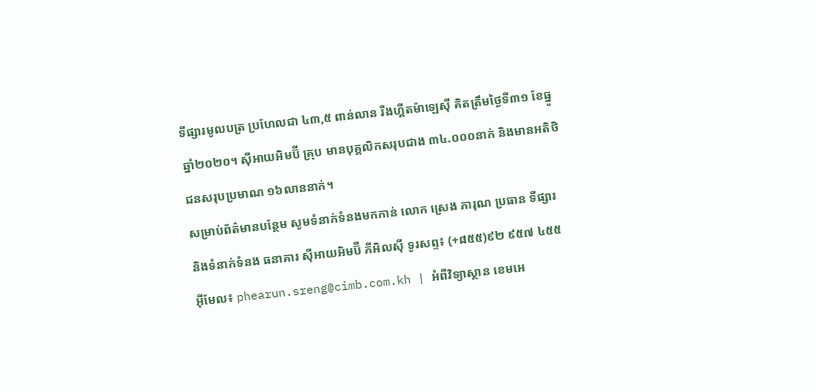ទីផ្សារមូលបត្រ ប្រហែលជា ៤៣,៥ ពាន់លាន រីងហ្គីតម៉ាឡេស៊ី គិតត្រឹមថ្ងៃទី៣១ ខែធ្នូ ឆ្នាំ២០២០។ ស៊ីអាយអិមប៊ី គ្រុប មានបុគ្គលិកសរុបជាង ៣៤.០០០នាក់ និងមានអតិថិជនសរុបប្រមាណ ១៦លាននាក់។
សម្រាប់ព័ត៌មានបន្ថែម សូមទំនាក់ទំនងមកកាន់ លោក ស្រេង ភារុណ ប្រធាន ទីផ្សារ និងទំនាក់ទំនង ធនាគារ ស៊ីអាយអិមប៊ី ភីអិលស៊ី ទូរសព្ទ៖ (+៨៥៥)៩២ ៩៥៧ ៤៥៥ អ៊ីមែល៖ phearun.sreng@cimb.com.kh | អំពីវិទ្យាស្ថាន ខេមអេ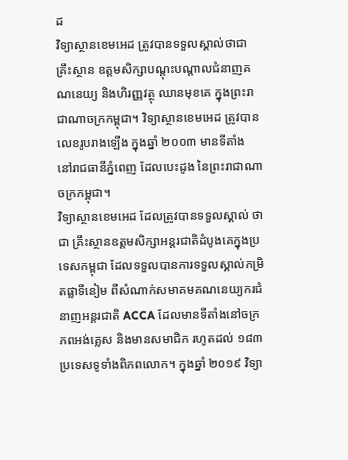ដ
វិទ្យាស្ថានខេមអេដ ត្រូវបានទទួលស្គាល់ថាជាគ្រឹះស្ថាន ឧត្តមសិក្សាបណ្តុះបណ្តាលជំនាញគណនេយ្យ និងហិរញ្ញវត្ថុ ឈានមុខគេ ក្នុងព្រះរាជាណាចក្រកម្ពុជា។ វិទ្យាស្ថានខេមអេដ ត្រូវបានលេខរូបរាងឡើង ក្នុងឆ្នាំ ២០០៣ មានទីតាំង នៅរាជធានីភ្នំពេញ ដែលបេះដូង នៃព្រះរាជាណាចក្រកម្ពុជា។
វិទ្យាស្ថានខេមអេដ ដែលត្រូវបានទទួលស្គាល់ ថាជា គ្រឹះស្ថានឧត្តមសិក្សាអន្តរជាតិដំបូងគេក្នុងប្រទេសកម្ពុជា ដែលទទួលបានការទទួលស្គាល់កម្រិតផ្លាទីនៀម ពីសំណាក់សមាគមគណនេយ្យករជំនាញអន្តរជាតិ ACCA ដែលមានទីតាំងនៅចក្រភពអង់គ្លេស និងមានសមាជិក រហូតដល់ ១៨៣ ប្រទេសទូទាំងពិភពលោក។ ក្នុងឆ្នាំ ២០១៩ វិទ្យា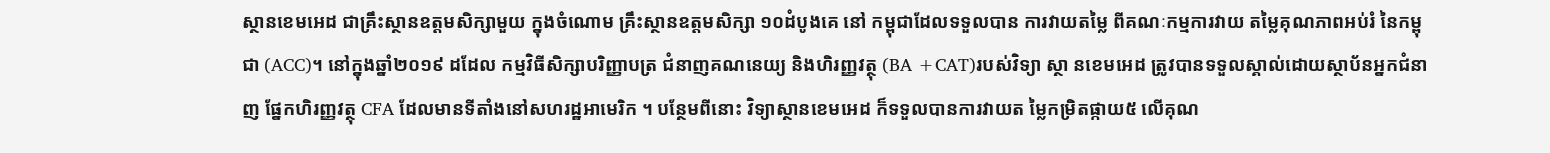ស្ថានខេមអេដ ជាគ្រឹះស្ថានឧត្តមសិក្សាមួយ ក្នុងចំណោម គ្រឹះស្ថានឧត្តមសិក្សា ១០ដំបូងគេ នៅ កម្ពុជាដែលទទួលបាន ការវាយតម្លៃ ពីគណៈកម្មការវាយ តម្លៃគុណភាពអប់រំ នៃកម្ពុជា (ACC)។ នៅក្នុងឆ្នាំ២០១៩ ដដែល កម្មវិធីសិក្សាបរិញ្ញាបត្រ ជំនាញគណនេយ្យ និងហិរញ្ញវត្ថុ (BA +CAT)របស់វិទ្យា ស្ថា នខេមអេដ ត្រូវបានទទួលស្គាល់ដោយស្ថាប័នអ្នកជំនាញ ផ្នែកហិរញ្ញវត្ថុ CFA ដែលមានទីតាំងនៅសហរដ្ឋអាមេរិក ។ បន្ថែមពីនោះ វិទ្យាស្ថានខេមអេដ ក៏ទទួលបានការវាយត ម្លៃកម្រិតផ្កាយ៥ លើគុណ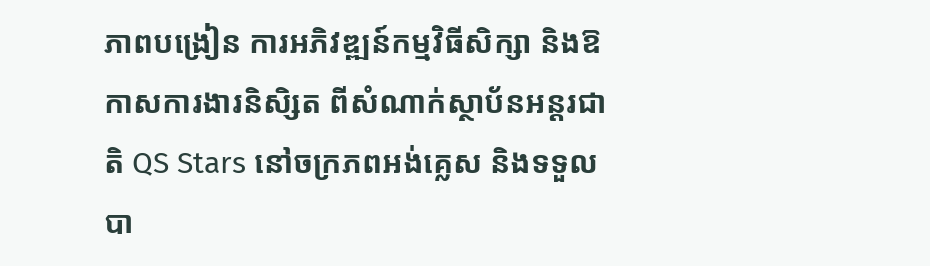ភាពបង្រៀន ការអភិវឌ្ឍន៍កម្មវិធីសិក្សា និងឱកាសការងារនិសិ្សត ពីសំណាក់ស្ថាប័នអន្តរជាតិ QS Stars នៅចក្រភពអង់គ្លេស និងទទួលបា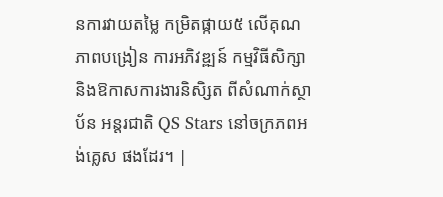នការវាយតម្លៃ កម្រិតផ្កាយ៥ លើគុណភាពបង្រៀន ការអភិវឌ្ឍន៍ កម្មវិធីសិក្សា និងឱកាសការងារនិសិ្សត ពីសំណាក់ស្ថាប័ន អន្តរជាតិ QS Stars នៅចក្រភពអង់គ្លេស ផងដែរ។ |